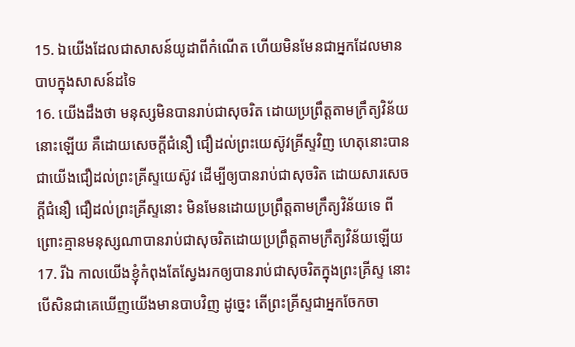15. ឯយើងដែលជាសាសន៍យូដាពីកំណើត ហើយមិនមែនជាអ្នកដែលមានបាបក្នុងសាសន៍ដទៃ
16. យើងដឹងថា មនុស្សមិនបានរាប់ជាសុចរិត ដោយប្រព្រឹត្តតាមក្រឹត្យវិន័យនោះឡើយ គឺដោយសេចក្តីជំនឿ ជឿដល់ព្រះយេស៊ូវគ្រីស្ទវិញ ហេតុនោះបានជាយើងជឿដល់ព្រះគ្រីស្ទយេស៊ូវ ដើម្បីឲ្យបានរាប់ជាសុចរិត ដោយសារសេចក្តីជំនឿ ជឿដល់ព្រះគ្រីស្ទនោះ មិនមែនដោយប្រព្រឹត្តតាមក្រឹត្យវិន័យទេ ពីព្រោះគ្មានមនុស្សណាបានរាប់ជាសុចរិតដោយប្រព្រឹត្តតាមក្រឹត្យវិន័យឡើយ
17. រីឯ កាលយើងខ្ញុំកំពុងតែស្វែងរកឲ្យបានរាប់ជាសុចរិតក្នុងព្រះគ្រីស្ទ នោះបើសិនជាគេឃើញយើងមានបាបវិញ ដូច្នេះ តើព្រះគ្រីស្ទជាអ្នកចែកចា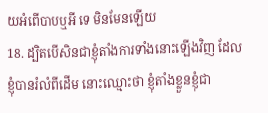យអំពើបាបឬអី ទេ មិនមែនឡើយ
18. ដ្បិតបើសិនជាខ្ញុំតាំងការទាំងនោះឡើងវិញ ដែលខ្ញុំបានរំលំពីដើម នោះឈ្មោះថា ខ្ញុំតាំងខ្លួនខ្ញុំជា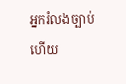អ្នករំលងច្បាប់ហើយ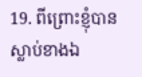19. ពីព្រោះខ្ញុំបានស្លាប់ខាងឯ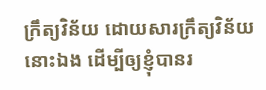ក្រឹត្យវិន័យ ដោយសារក្រឹត្យវិន័យនោះឯង ដើម្បីឲ្យខ្ញុំបានរ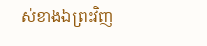ស់ខាងឯព្រះវិញ